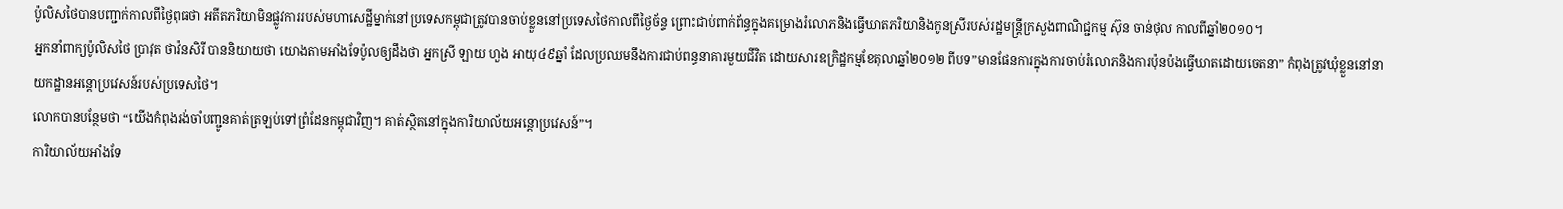ប៉ូលិសថៃបានបញ្ជាក់កាលពីថ្ងៃពុធថា អតីតភរិយាមិនផ្លូវការរបស់មហាសេដ្ឋីម្នាក់នៅប្រទេសកម្ពុជាត្រូវបានចាប់ខ្លួននៅប្រទេសថៃកាលពីថ្ងៃច័ន្ទ ព្រោះជាប់ពាក់ព័ន្ធក្នុងគម្រោងរំលោភនិងធ្វើឃាតភរិយានិងកូនស្រីរបស់រដ្ឋមន្ត្រីក្រសួងពាណិជ្ជកម្ម ស៊ុន ចាន់ថុល កាលពីឆ្នាំ២០១០។
អ្នកនាំពាក្យប៉ូលិសថៃ ប្រាវុត ថាវ៉នសិរី បាននិយាយថា យោងតាមអាំងទែប៉ូលឲ្យដឹងថា អ្នកស្រី ឡាយ ហួង អាយុ៤៩ឆ្នាំ ដែលប្រឈមនឹងការជាប់ពន្ធនាគារមួយជីវិត ដោយសារឧក្រិដ្ឋកម្មខែតុលាឆ្នាំ២០១២ ពីបទ”មានផែនការក្នុងការចាប់រំលោភនិងការប៉ុនប៉ងធ្វើឃាតដោយចេតនា” កំពុងត្រូវឃុំខ្លួននៅនាយកដ្ឋានអន្តោប្រវេសន៍របស់ប្រទេសថៃ។
លោកបានបន្ថែមថា “យើងកំពុងរង់ចាំបញ្ជូនគាត់ត្រឡប់ទៅព្រំដែនកម្ពុជាវិញ។ គាត់ស្ថិតនៅក្នុងការិយាល័យអន្តោប្រវេសន៍”។
ការិយាល័យអាំងទែ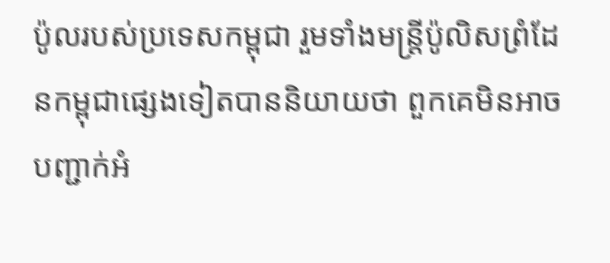ប៉ូលរបស់ប្រទេសកម្ពុជា រួមទាំងមន្ត្រីប៉ូលិសព្រំដែនកម្ពុជាផ្សេងទៀតបាននិយាយថា ពួកគេមិនអាចបញ្ជាក់អំ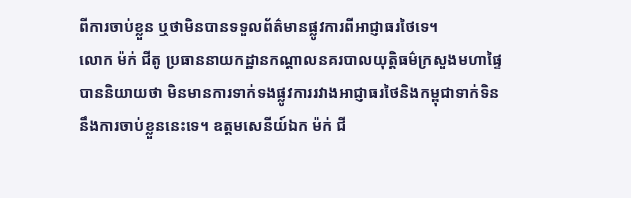ពីការចាប់ខ្លួន ឬថាមិនបានទទួលព័ត៌មានផ្លូវការពីអាជ្ញាធរថៃទេ។
លោក ម៉ក់ ជីតូ ប្រធាននាយកដ្ឋានកណ្ដាលនគរបាលយុត្តិធម៌ក្រសួងមហាផ្ទៃ បាននិយាយថា មិនមានការទាក់ទងផ្លូវការរវាងអាជ្ញាធរថៃនិងកម្ពុជាទាក់ទិននឹងការចាប់ខ្លួននេះទេ។ ឧត្តមសេនីយ៍ឯក ម៉ក់ ជី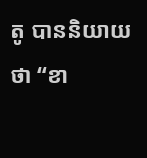តូ បាននិយាយថា “ខា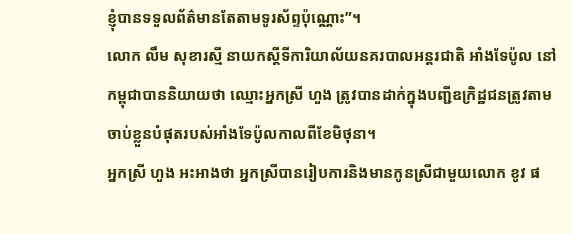ខ្ញុំបានទទួលព័ត៌មានតែតាមទូរស័ព្ទប៉ុណ្ណោះ”។
លោក លឹម សុខារស្មី នាយកស្តីទីការិយាល័យនគរបាលអន្តរជាតិ អាំងទែប៉ូល នៅកម្ពុជាបាននិយាយថា ឈ្មោះអ្នកស្រី ហួង ត្រូវបានដាក់ក្នុងបញ្ជីឧក្រិដ្ឋជនត្រូវតាមចាប់ខ្លួនបំផុតរបស់អាំងទែប៉ូលកាលពីខែមិថុនា។
អ្នកស្រី ហួង អះអាងថា អ្នកស្រីបានរៀបការនិងមានកូនស្រីជាមួយលោក ខូវ ផ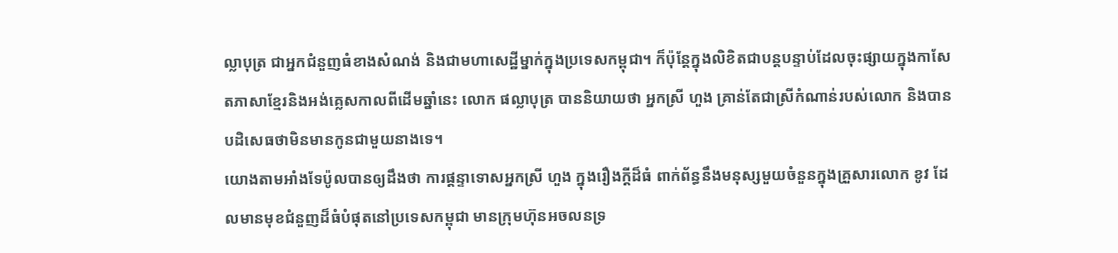ល្លាបុត្រ ជាអ្នកជំនួញធំខាងសំណង់ និងជាមហាសេដ្ឋីម្នាក់ក្នុងប្រទេសកម្ពុជា។ ក៏ប៉ុន្តែក្នុងលិខិតជាបន្តបន្ទាប់ដែលចុះផ្សាយក្នុងកាសែតភាសាខ្មែរនិងអង់គ្លេសកាលពីដើមឆ្នាំនេះ លោក ផល្លាបុត្រ បាននិយាយថា អ្នកស្រី ហួង គ្រាន់តែជាស្រីកំណាន់របស់លោក និងបានបដិសេធថាមិនមានកូនជាមួយនាងទេ។
យោងតាមអាំងទែប៉ូលបានឲ្យដឹងថា ការផ្តន្ទាទោសអ្នកស្រី ហួង ក្នុងរឿងក្តីដ៏ធំ ពាក់ព័ន្ធនឹងមនុស្សមួយចំនួនក្នុងគ្រួសារលោក ខូវ ដែលមានមុខជំនួញដ៏ធំបំផុតនៅប្រទេសកម្ពុជា មានក្រុមហ៊ុនអចលនទ្រ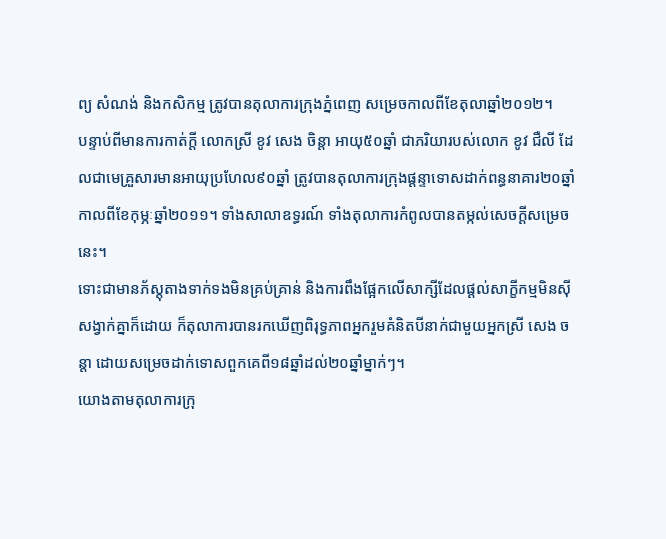ព្យ សំណង់ និងកសិកម្ម ត្រូវបានតុលាការក្រុងភ្នំពេញ សម្រេចកាលពីខែតុលាឆ្នាំ២០១២។
បន្ទាប់ពីមានការកាត់ក្តី លោកស្រី ខូវ សេង ចិន្តា អាយុ៥០ឆ្នាំ ជាភរិយារបស់លោក ខូវ ជឺលី ដែលជាមេគ្រួសារមានអាយុប្រហែល៩០ឆ្នាំ ត្រូវបានតុលាការក្រុងផ្តន្ទាទោសដាក់ពន្ធនាគារ២០ឆ្នាំកាលពីខែកុម្ភៈឆ្នាំ២០១១។ ទាំងសាលាឧទ្ធរណ៍ ទាំងតុលាការកំពូលបានតម្កល់សេចក្តីសម្រេចនេះ។
ទោះជាមានភ័ស្តុតាងទាក់ទងមិនគ្រប់គ្រាន់ និងការពឹងផ្អែកលើសាក្សីដែលផ្តល់សាក្ខីកម្មមិនស៊ីសង្វាក់គ្នាក៏ដោយ ក៏តុលាការបានរកឃើញពិរុទ្ធភាពអ្នករួមគំនិតបីនាក់ជាមួយអ្នកស្រី សេង ចន្តា ដោយសម្រេចដាក់ទោសពួកគេពី១៨ឆ្នាំដល់២០ឆ្នាំម្នាក់ៗ។
យោងតាមតុលាការក្រុ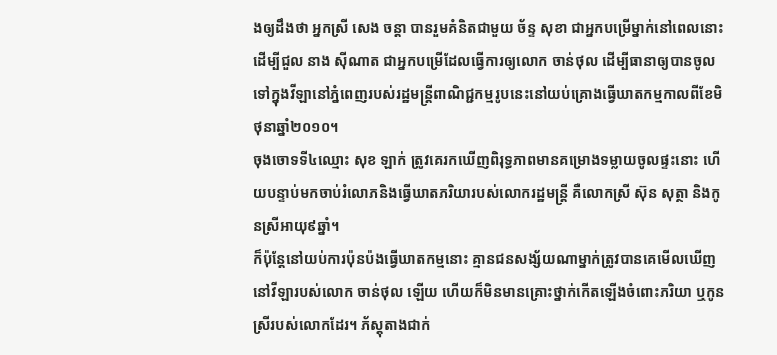ងឲ្យដឹងថា អ្នកស្រី សេង ចន្តា បានរួមគំនិតជាមួយ ច័ន្ទ សុខា ជាអ្នកបម្រើម្នាក់នៅពេលនោះ ដើម្បីជួល នាង ស៊ីណាត ជាអ្នកបម្រើដែលធ្វើការឲ្យលោក ចាន់ថុល ដើម្បីធានាឲ្យបានចូលទៅក្នុងវីឡានៅភ្នំពេញរបស់រដ្ឋមន្ត្រីពាណិជ្ជកម្មរូបនេះនៅយប់គ្រោងធ្វើឃាតកម្មកាលពីខែមិថុនាឆ្នាំ២០១០។
ចុងចោទទី៤ឈ្មោះ សុខ ឡាក់ ត្រូវគេរកឃើញពិរុទ្ធភាពមានគម្រោងទម្លាយចូលផ្ទះនោះ ហើយបន្ទាប់មកចាប់រំលោភនិងធ្វើឃាតភរិយារបស់លោករដ្ឋមន្ត្រី គឺលោកស្រី ស៊ុន សុត្ថា និងកូនស្រីអាយុ៩ឆ្នាំ។
ក៏ប៉ុន្តែនៅយប់ការប៉ុនប៉ងធ្វើឃាតកម្មនោះ គ្មានជនសង្ស័យណាម្នាក់ត្រូវបានគេមើលឃើញនៅវីឡារបស់លោក ចាន់ថុល ឡើយ ហើយក៏មិនមានគ្រោះថ្នាក់កើតឡើងចំពោះភរិយា ឬកូនស្រីរបស់លោកដែរ។ ភ័ស្តុតាងជាក់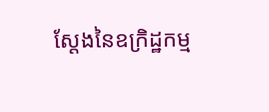ស្តែងនៃឧក្រិដ្ឋកម្ម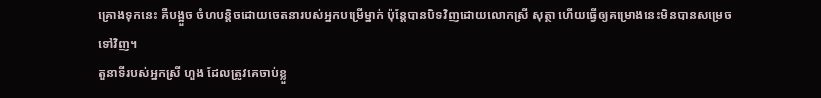គ្រោងទុកនេះ គឺបង្អួច ចំហបន្តិចដោយចេតនារបស់អ្នកបម្រើម្នាក់ ប៉ុន្តែបានបិទវិញដោយលោកស្រី សុត្ថា ហើយធ្វើឲ្យគម្រោងនេះមិនបានសម្រេចទៅវិញ។
តួនាទីរបស់អ្នកស្រី ហួង ដែលត្រូវគេចាប់ខ្លួ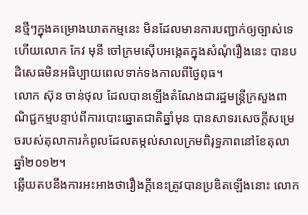នថ្មីៗក្នុងគម្រោងឃាតកម្មនេះ មិនដែលមានការបញ្ជាក់ឲ្យច្បាស់ទេ ហើយលោក កែវ មុនី ចៅក្រមស៊ើបអង្កេតក្នុងសំណុំរឿងនេះ បានបដិសេធមិនអធិប្បាយពេលទាក់ទងកាលពីថ្ងៃពុធ។
លោក ស៊ុន ចាន់ថុល ដែលបានឡើងតំណែងជារដ្ឋមន្ត្រីក្រសួងពាណិជ្ជកម្មបន្ទាប់ពីការបោះឆ្នោតជាតិឆ្នាំមុន បានសាទរសេចក្តីសម្រេចរបស់តុលាការកំពូលដែលតម្កល់សាលក្រមពិរុទ្ធភាពនៅខែតុលាឆ្នាំ២០១២។
ឆ្លើយតបនឹងការអះអាងថារឿងក្តីនេះត្រូវបានប្រឌិតឡើងនោះ លោក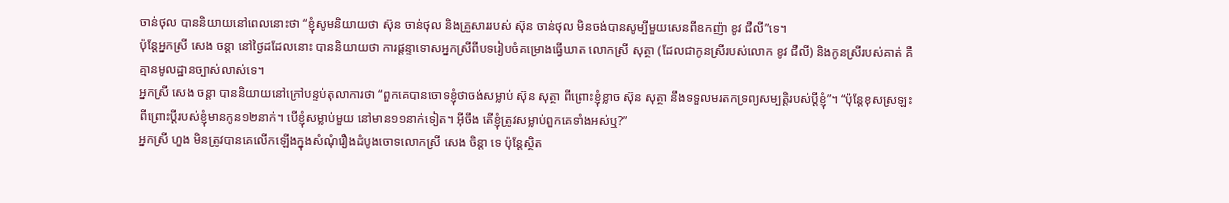ចាន់ថុល បាននិយាយនៅពេលនោះថា “ខ្ញុំសូមនិយាយថា ស៊ុន ចាន់ថុល និងគ្រួសាររបស់ ស៊ុន ចាន់ថុល មិនចង់បានសូម្បីមួយសេនពីឧកញ៉ា ខូវ ជឺលី”ទេ។
ប៉ុន្តែអ្នកស្រី សេង ចន្តា នៅថ្ងៃដដែលនោះ បាននិយាយថា ការផ្តន្ទាទោសអ្នកស្រីពីបទរៀបចំគម្រោងធ្វើឃាត លោកស្រី សុត្ថា (ដែលជាកូនស្រីរបស់លោក ខូវ ជឺលី) និងកូនស្រីរបស់គាត់ គឺគ្មានមូលដ្ឋានច្បាស់លាស់ទេ។
អ្នកស្រី សេង ចន្តា បាននិយាយនៅក្រៅបន្ទប់តុលាការថា “ពួកគេបានចោទខ្ញុំថាចង់សម្លាប់ ស៊ុន សុត្ថា ពីព្រោះខ្ញុំខ្លាច ស៊ុន សុត្ថា នឹងទទួលមរតកទ្រព្យសម្បត្តិរបស់ប្តីខ្ញុំ”។ “ប៉ុន្តែខុសស្រឡះ ពីព្រោះប្តីរបស់ខ្ញុំមានកូន១២នាក់។ បើខ្ញុំសម្លាប់មួយ នៅមាន១១នាក់ទៀត។ អ៊ីចឹង តើខ្ញុំត្រូវសម្លាប់ពួកគេទាំងអស់ឬ?”
អ្នកស្រី ហួង មិនត្រូវបានគេលើកឡើងក្នុងសំណុំរឿងដំបូងចោទលោកស្រី សេង ចិន្តា ទេ ប៉ុន្តែស្ថិត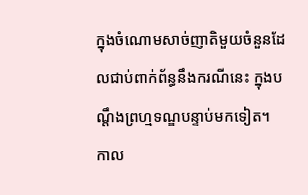ក្នុងចំណោមសាច់ញាតិមួយចំនួនដែលជាប់ពាក់ព័ន្ធនឹងករណីនេះ ក្នុងបណ្តឹងព្រហ្មទណ្ឌបន្ទាប់មកទៀត។
កាល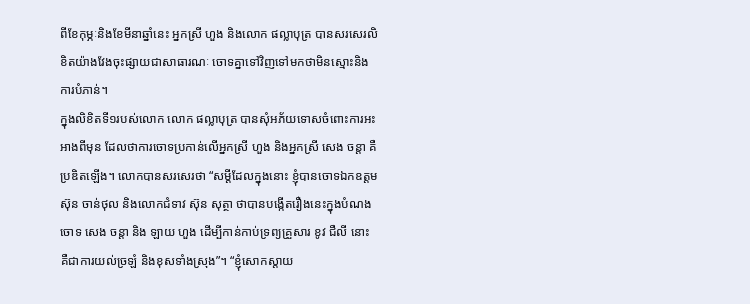ពីខែកុម្ភៈនិងខែមីនាឆ្នាំនេះ អ្នកស្រី ហួង និងលោក ផល្លាបុត្រ បានសរសេរលិខិតយ៉ាងវែងចុះផ្សាយជាសាធារណៈ ចោទគ្នាទៅវិញទៅមកថាមិនស្មោះនិងការបំភាន់។
ក្នុងលិខិតទី១របស់លោក លោក ផល្លាបុត្រ បានសំុអភ័យទោសចំពោះការអះអាងពីមុន ដែលថាការចោទប្រកាន់លើអ្នកស្រី ហួង និងអ្នកស្រី សេង ចន្តា គឺប្រឌិតឡើង។ លោកបានសរសេរថា “សម្តីដែលក្នុងនោះ ខ្ញុំបានចោទឯកឧត្តម ស៊ុន ចាន់ថុល និងលោកជំទាវ ស៊ុន សុត្ថា ថាបានបង្កើតរឿងនេះក្នុងបំណងចោទ សេង ចន្តា និង ឡាយ ហួង ដើម្បីកាន់កាប់ទ្រព្យគ្រួសារ ខូវ ជឺលី នោះ គឺជាការយល់ច្រឡំ និងខុសទាំងស្រុង”។ “ខ្ញុំសោកស្តាយ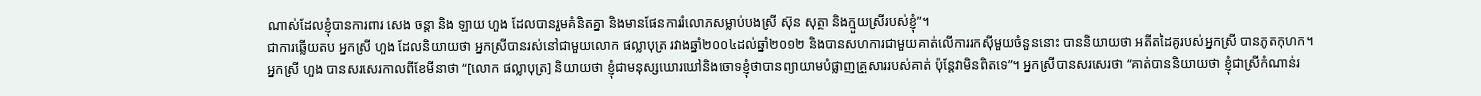ណាស់ដែលខ្ញុំបានការពារ សេង ចន្តា និង ឡាយ ហួង ដែលបានរួមគំនិតគ្នា និងមានផែនការរំលោភសម្លាប់បងស្រី ស៊ុន សុត្ថា និងក្មួយស្រីរបស់ខ្ញុំ”។
ជាការឆ្លើយតប អ្នកស្រី ហួង ដែលនិយាយថា អ្នកស្រីបានរស់នៅជាមួយលោក ផល្លាបុត្រ រវាងឆ្នាំ២០០៤ដល់ឆ្នាំ២០១២ និងបានសហការជាមួយគាត់លើការរកស៊ីមួយចំនួននោះ បាននិយាយថា អតីតដៃគូរបស់អ្នកស្រី បានភូតកុហក។
អ្នកស្រី ហួង បានសរសេរកាលពីខែមីនាថា “[លោក ផល្លាបុត្រ] និយាយថា ខ្ញុំជាមនុស្សឃោរឃៅនិងចោទខ្ញុំថាបានព្យាយាមបំផ្លាញគ្រួសាររបស់គាត់ ប៉ុន្តែវាមិនពិតទេ”។ អ្នកស្រីបានសរសេរថា “គាត់បាននិយាយថា ខ្ញុំជាស្រីកំណាន់រ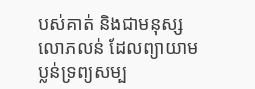បស់គាត់ និងជាមនុស្សលោភលន់ ដែលព្យាយាមប្លន់ទ្រព្យសម្ប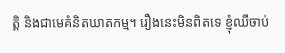ត្តិ និងជាមេគំនិតឃាតកម្ម។ រឿងនេះមិនពិតទេ ខ្ញុំឈឺចាប់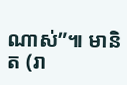ណាស់”៕ មានិត (រា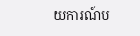យការណ៍ប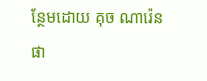ន្ថែមដោយ គុច ណារ៉េន ផា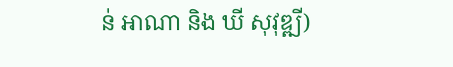ន់ អាណា និង ឃី សុវុឌ្ឍី)